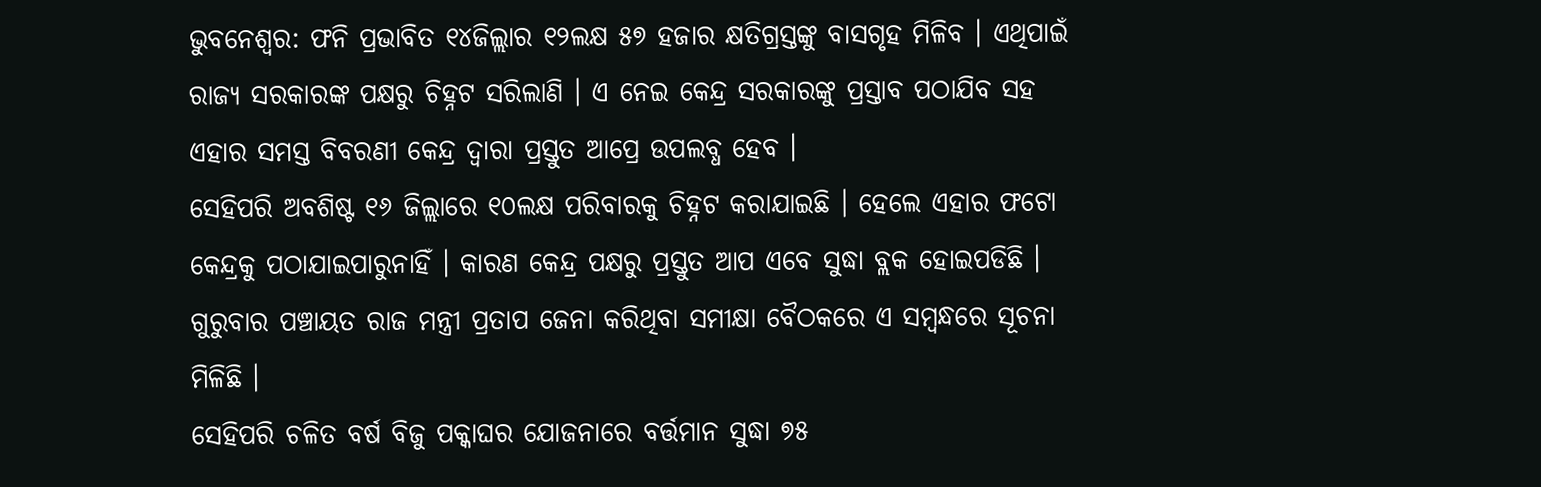ଭୁବନେଶ୍ବର: ଫନି ପ୍ରଭାବିତ ୧୪ଜିଲ୍ଲାର ୧୨ଲକ୍ଷ ୫୭ ହଜାର କ୍ଷତିଗ୍ରସ୍ତଙ୍କୁ ବାସଗୃହ ମିଳିବ । ଏଥିପାଇଁ ରାଜ୍ୟ ସରକାରଙ୍କ ପକ୍ଷରୁ ଚିହ୍ନଟ ସରିଲାଣି । ଏ ନେଇ କେନ୍ଦ୍ର ସରକାରଙ୍କୁ ପ୍ରସ୍ତାବ ପଠାଯିବ ସହ ଏହାର ସମସ୍ତ ବିବରଣୀ କେନ୍ଦ୍ର ଦ୍ବାରା ପ୍ରସ୍ତୁତ ଆପ୍ରେ ଉପଲବ୍ଧ ହେବ ।
ସେହିପରି ଅବଶିଷ୍ଟ ୧୬ ଜିଲ୍ଲାରେ ୧୦ଲକ୍ଷ ପରିବାରକୁ ଚିହ୍ନଟ କରାଯାଇଛି । ହେଲେ ଏହାର ଫଟୋ କେନ୍ଦ୍ରକୁ ପଠାଯାଇପାରୁନାହିଁ । କାରଣ କେନ୍ଦ୍ର ପକ୍ଷରୁ ପ୍ରସ୍ତୁତ ଆପ ଏବେ ସୁଦ୍ଧା ବ୍ଲକ ହୋଇପଡିଛି । ଗୁରୁବାର ପଞ୍ଚାୟତ ରାଜ ମନ୍ତ୍ରୀ ପ୍ରତାପ ଜେନା କରିଥିବା ସମୀକ୍ଷା ବୈଠକରେ ଏ ସମ୍ବନ୍ଧରେ ସୂଚନା ମିଳିଛି ।
ସେହିପରି ଚଳିତ ବର୍ଷ ବିଜୁ ପକ୍କାଘର ଯୋଜନାରେ ବର୍ତ୍ତମାନ ସୁଦ୍ଧା ୭୫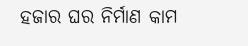ହଜାର ଘର ନିର୍ମାଣ କାମ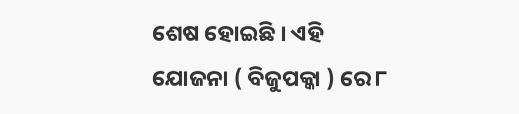ଶେଷ ହୋଇଛି । ଏହି ଯୋଜନା ( ବିଜୁପକ୍କା ) ରେ ୮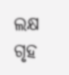ଲକ୍ଷ ଗୃହ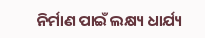ନିର୍ମାଣ ପାଇଁ ଲକ୍ଷ୍ୟ ଧାର୍ଯ୍ୟ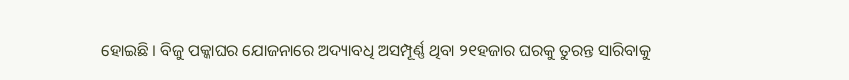ହୋଇଛି । ବିଜୁ ପକ୍କାଘର ଯୋଜନାରେ ଅଦ୍ୟାବଧି ଅସମ୍ପୂର୍ଣ୍ଣ ଥିବା ୨୧ହଜାର ଘରକୁ ତୁରନ୍ତ ସାରିବାକୁ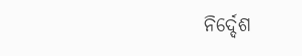ନିର୍ଦ୍ଦେଶ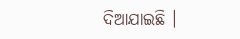ଦିଆଯାଇଛି ।